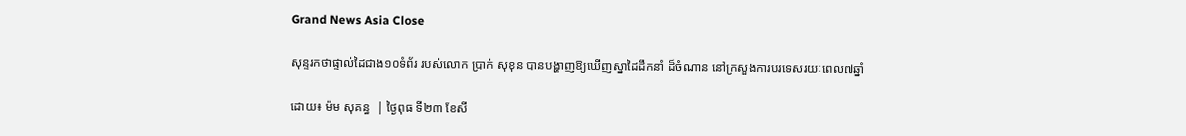Grand News Asia Close

សុន្ទរកថាផ្ទាល់ដៃជាង១០ទំព័រ របស់លោក ប្រាក់ សុខុន បានបង្ហាញឱ្យឃើញស្នាដៃដឹកនាំ ដ៏ចំណាន នៅក្រសួងការបរទេសរយៈពេល៧ឆ្នាំ

ដោយ៖ ម៉ម សុគន្ធ  | ថ្ងៃពុធ ទី២៣ ខែសី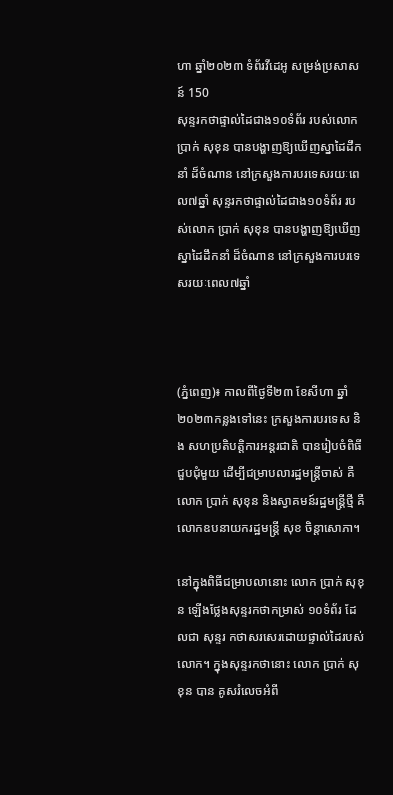ហា ឆ្នាំ២០២៣ ទំព័រវីដេអូ សម្រង់ប្រសាសន៍ 150
សុន្ទរកថាផ្ទាល់ដៃជាង១០ទំព័រ របស់លោក ប្រាក់ សុខុន បានបង្ហាញឱ្យឃើញស្នាដៃដឹកនាំ ដ៏ចំណាន នៅក្រសួងការបរទេសរយៈពេល៧ឆ្នាំ សុន្ទរកថាផ្ទាល់ដៃជាង១០ទំព័រ របស់លោក ប្រាក់ សុខុន បានបង្ហាញឱ្យឃើញស្នាដៃដឹកនាំ ដ៏ចំណាន នៅក្រសួងការបរទេសរយៈពេល៧ឆ្នាំ



(ភ្នំពេញ)៖ កាលពីថ្ងៃទី២៣ ខែសីហា ឆ្នាំ២០២៣កន្លងទៅនេះ ក្រសួងការបរទេស និង សហប្រតិបត្តិការអន្តរជាតិ បានរៀបចំពិធីជួបជុំមួយ ដើម្បីជម្រាបលារដ្ឋមន្ត្រីចាស់ គឺលោក ប្រាក់ សុខុន និងស្វាគមន៍រដ្ឋមន្ត្រីថ្មី គឺលោកឧបនាយករដ្ឋមន្ត្រី សុខ ចិន្តាសោភា។

នៅក្នុងពិធីជម្រាបលានោះ លោក ប្រាក់ សុខុន ឡើងថ្លែងសុន្ទរកថាកម្រាស់ ១០ទំព័រ ដែលជា សុន្ទរ កថាសរសេរដោយផ្ទាល់ដៃរបស់លោក។ ក្នុងសុន្ទរកថានោះ លោក ប្រាក់ សុខុន បាន គូសរំលេចអំពី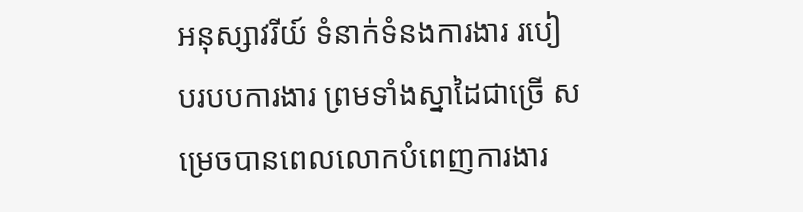អនុស្សាវរីយ៍ ទំនាក់ទំនងការងារ របៀបរបបការងារ ព្រមទាំងស្នាដៃជាច្រើ សម្រេចបានពេលលោកបំពេញការងារ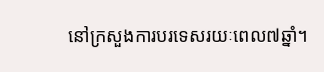នៅក្រសួងការបរទេសរយៈពេល៧ឆ្នាំ។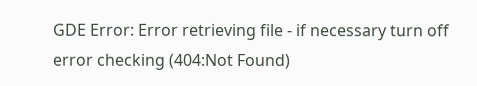GDE Error: Error retrieving file - if necessary turn off error checking (404:Not Found)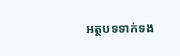អត្ថបទទាក់ទង